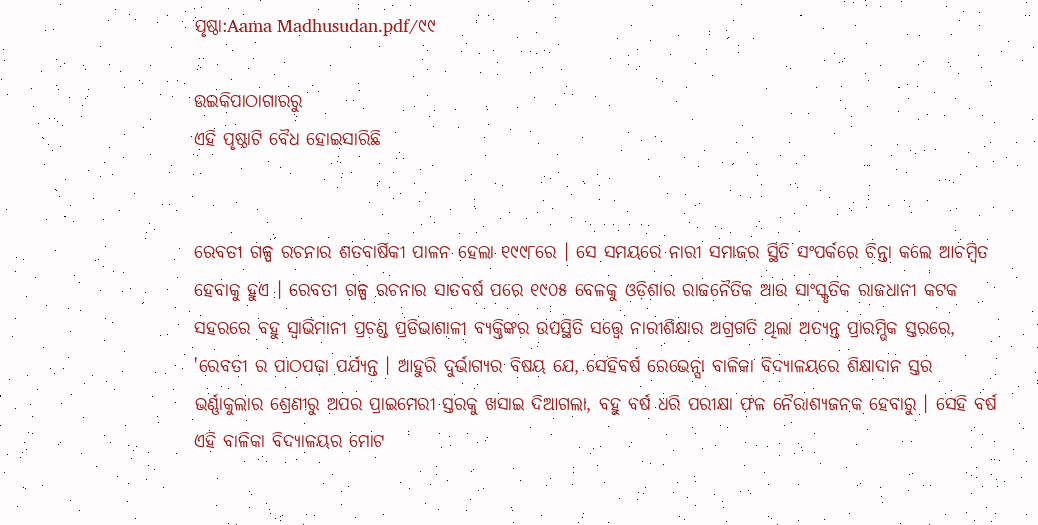ପୃଷ୍ଠା:Aama Madhusudan.pdf/୯୯

ଉଇକିପାଠାଗାର‌ରୁ
ଏହି ପୃଷ୍ଠାଟି ବୈଧ ହୋଇସାରିଛି


ରେବତୀ ଗଳ୍ପ ରଚନାର ଶତବାର୍ଷିକୀ ପାଳନ ହେଲା ୧୯୯୮ରେ । ସେ ସମୟରେ ନାରୀ ସମାଜର ସ୍ଥିତି ସଂପର୍କରେ ଚିନ୍ତା କଲେ ଆଚମ୍ବିତ ହେବାକୁ ହୁଏ । ରେବତୀ ଗଳ୍ପ ରଚନାର ସାତବର୍ଷ ପରେ ୧୯୦୫ ବେଳକୁ ଓଡ଼ିଶାର ରାଜନୈତିକ ଆଉ ସାଂସ୍କୃତିକ ରାଜଧାନୀ କଟକ ସହରରେ ବହୁ ସ୍ୱାଭିମାନୀ ପ୍ରଚଣ୍ଡ ପ୍ରତିଭାଶାଳୀ ବ୍ୟକ୍ତିଙ୍କର ଉପସ୍ଥିତି ସତ୍ତ୍ୱେ ନାରୀଶିକ୍ଷାର ଅଗ୍ରଗତି ଥିଲା ଅତ୍ୟନ୍ତ ପ୍ରାରମ୍ଭିକ ସ୍ତରରେ, 'ରେବତୀ ର ପାଠପଢ଼ା ପର୍ଯ୍ୟନ୍ତ । ଆହୁରି ଦୁର୍ଭାଗ୍ୟର ବିଷୟ ଯେ, ସେହିବର୍ଷ ରେଭେନ୍ସା ବାଳିକା ବିଦ୍ୟାଳୟରେ ଶିକ୍ଷାଦାନ ସ୍ତର ଭର୍ଣ୍ଣାକୁଲାର ଶ୍ରେଣୀରୁ ଅପର ପ୍ରାଇମେରୀ ସ୍ତରକୁ ଖସାଇ ଦିଆଗଲା, ବହୁ ବର୍ଷ ଧରି ପରୀକ୍ଷା ଫଳ ନୈରାଶ୍ୟଜନକ ହେବାରୁ । ସେହି ବର୍ଷ ଏହି ବାଳିକା ବିଦ୍ୟାଳୟର ମୋଟ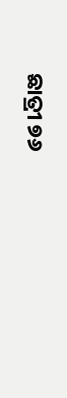ଛାତ୍ରୀ ୭୬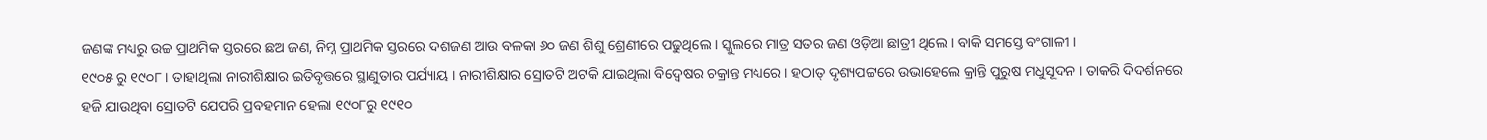ଜଣଙ୍କ ମଧ୍ୟରୁ ଉଚ୍ଚ ପ୍ରାଥମିକ ସ୍ତରରେ ଛଅ ଜଣ, ନିମ୍ନ ପ୍ରାଥମିକ ସ୍ତରରେ ଦଶଜଣ ଆଉ ବଳକା ୬୦ ଜଣ ଶିଶୁ ଶ୍ରେଣୀରେ ପଢୁଥିଲେ । ସ୍କୁଲରେ ମାତ୍ର ସତର ଜଣ ଓଡ଼ିଆ ଛାତ୍ରୀ ଥିଲେ । ବାକି ସମସ୍ତେ ବଂଗାଳୀ ।
୧୯୦୫ ରୁ ୧୯୦୮ । ତାହାଥିଲା ନାରୀଶିକ୍ଷାର ଇତିବୃତ୍ତରେ ସ୍ଥାଣୁତାର ପର୍ଯ୍ୟାୟ । ନାରୀଶିକ୍ଷାର ସ୍ରୋତଟି ଅଟକି ଯାଇଥିଲା ବିଦ୍ବେଷର ଚକ୍ରାନ୍ତ ମଧ୍ୟରେ । ହଠାତ୍ ଦୃଶ୍ୟପଟ୍ଟରେ ଉଭାହେଲେ କ୍ରାନ୍ତି ପୁରୁଷ ମଧୁସୂଦନ । ତାକରି ଦିଦର୍ଶନରେ ହଜି ଯାଉଥିବା ସ୍ରୋତଟି ଯେପରି ପ୍ରବହମାନ ହେଲା ୧୯୦୮ରୁ ୧୯୧୦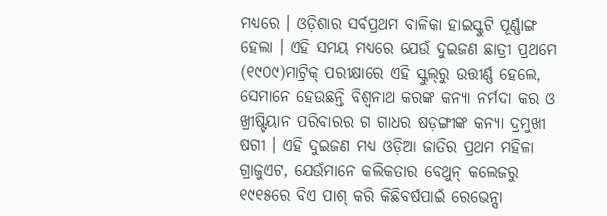ମଧ୍ୟରେ । ଓଡ଼ିଶାର ସର୍ବପ୍ରଥମ ବାଳିକା ହାଇସ୍କୁଟି ପୂର୍ଣ୍ଣାଙ୍ଗ ହେଲା । ଏହି ସମୟ ମଧ୍ୟରେ ଯେଉଁ ଦୁଇଜଣ ଛାତ୍ରୀ ପ୍ରଥମେ (୧୯୦୯)ମାଟ୍ରିକ୍ ପରୀକ୍ଷାରେ ଏହି ସ୍କୁଲ୍‌ରୁ ଉତ୍ତୀର୍ଣ୍ଣ ହେଲେ, ସେମାନେ ହେଉଛନ୍ତି ବିଶ୍ବନାଥ କରଙ୍କ କନ୍ୟା ନର୍ମଦା କର ଓ ଖ୍ରୀଷ୍ଟିୟାନ ପରିବାରର ଗ ଗାଧର ଷଡ଼ଙ୍ଗୀଙ୍କ କନ୍ୟା ଦ୍ରମୁଖୀ ଷଗୀ । ଏହି ଦୁଇଜଣ ମଧ୍ୟ ଓଡ଼ିଆ ଜାତିର ପ୍ରଥମ ମହିଳା ଗ୍ରାଜୁଏଟ, ଯେଉଁମାନେ କଲିକତାର ବେଥୁନ୍ କଲେଜରୁ ୧୯୧୫ରେ ବିଏ ପାଶ୍ କରି କିଛିବର୍ଷପାଇଁ ରେଭେନ୍ସା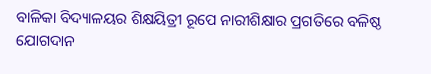ବାଳିକା ବିଦ୍ୟାଳୟର ଶିକ୍ଷୟିତ୍ରୀ ରୂପେ ନାରୀଶିକ୍ଷାର ପ୍ରଗତିରେ ବଳିଷ୍ଠ ଯୋଗଦାନ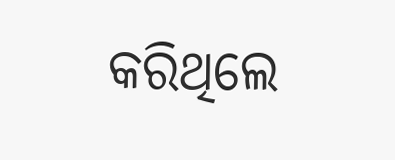କରିଥିଲେ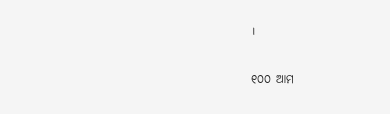।

୧୦୦ ଆମ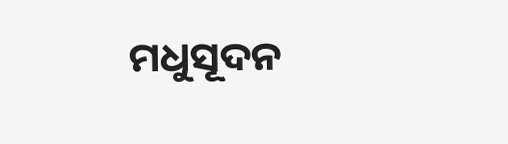ମଧୁସୂଦନ